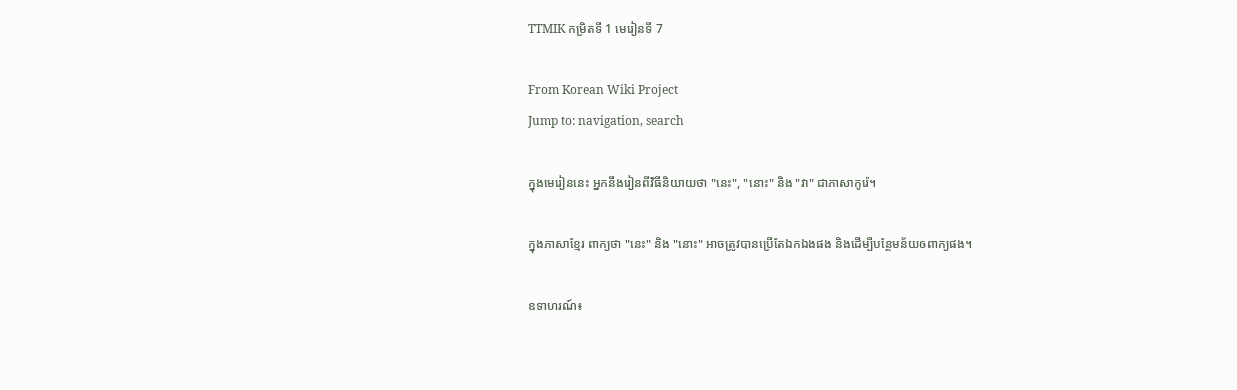TTMIK កម្រិតទី 1 មេរៀនទី 7

From Korean Wiki Project
Jump to: navigation, search

ក្នុងមេរៀននេះ អ្នកនឹងរៀនពីវិធីនិយាយថា "នេះ", "នោះ" និង "វា" ជាភាសាកូរ៉េ។

ក្នុងភាសាខ្មែរ ពាក្យថា "នេះ" និង "នោះ" អាចត្រូវបានប្រើតែឯកឯងផង និងដើម្បីបន្ថែមន័យឲពាក្យផង។

ឧទាហរណ៍៖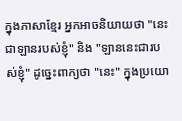ក្នុងភាសាខ្មែរ អ្នកអាចនិយាយថា "នេះជាឡានរបស់ខ្ញុំ" និង "ឡាននេះជារបស់ខ្ញុំ" ដូច្នេះពាក្យថា "នេះ" ក្នុងប្រយោ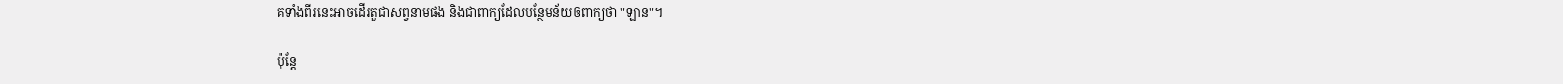គទាំងពីរនេះអាចដើរតួជាសព្វនាមផង និងជាពាក្យដែលបន្ថែមន័យឲពាក្យថា "ឡាន"។

ប៉ុន្តែ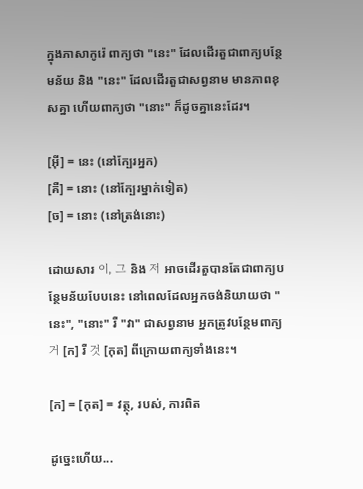ក្នុងភាសាកូរ៉េ ពាក្យថា "នេះ" ដែលដើរតួជាពាក្យបន្ថែមន័យ និង "នេះ" ដែលដើរតួជាសព្វនាម មានភាពខុសគ្នា ហើយពាក្យថា "នោះ" ក៏ដូចគ្នានេះដែរ។

[អ៊ី] = នេះ (នៅក្បែរអ្នក)
[គឺ] = នោះ (នៅក្បែរម្នាក់ទៀត)
[ច] = នោះ (នៅត្រង់នោះ)

ដោយសារ 이, 그 និង 저 អាចដើរតួបានតែជាពាក្យបន្ថែមន័យបែបនេះ នៅពេលដែលអ្នកចង់និយាយថា "នេះ", "នោះ" រឺ "វា" ជាសព្វនាម អ្នកត្រូវបន្ថែមពាក្យ 거 [ក] រឺ 것 [កុត] ពីក្រោយពាក្យទាំងនេះ។

[ក] = [កុត] = វត្ថុ, របស់, ការពិត

ដូច្នេះហើយ...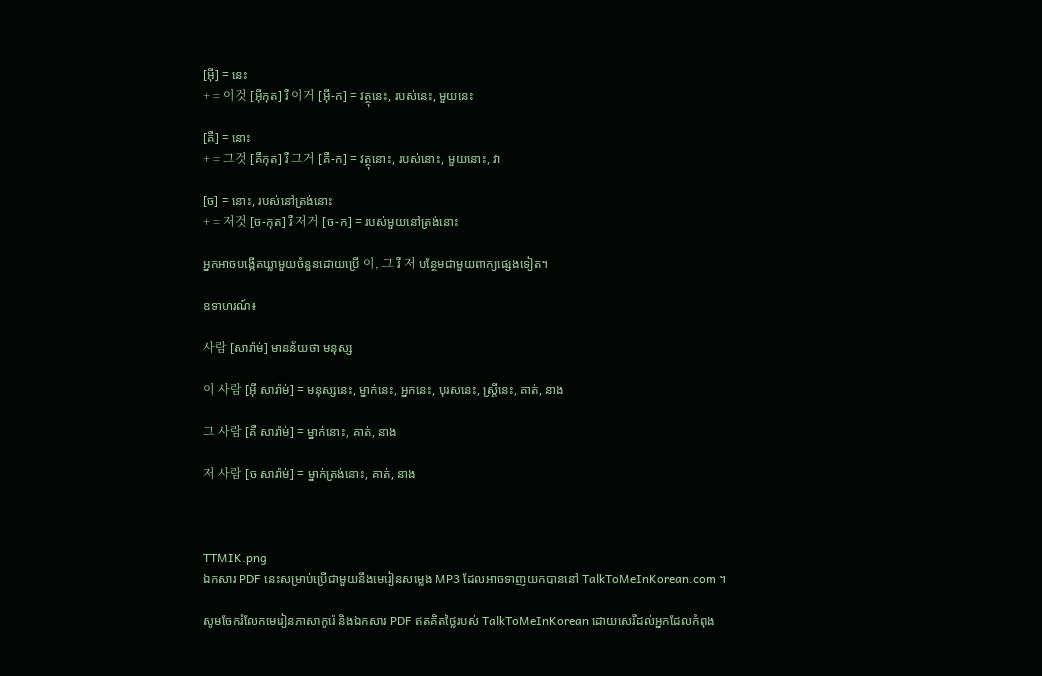[អ៊ី] = នេះ
+ = 이것 [អ៊ីកុត] រឺ 이거 [អ៊ី-ក] = វត្ថុនេះ, របស់នេះ, មួយនេះ

[គឺ] = នោះ
+ = 그것 [គឺកុត] រឺ 그거 [គឺ-ក] = វត្ថុនោះ, របស់នោះ, មួយនោះ, វា

[ច] = នោះ, របស់នៅត្រង់នោះ
+ = 저것 [ច-កុត] រឺ 저거 [ច-ក] = របស់មួយនៅត្រង់នោះ

អ្នកអាចបង្កើតឃ្លាមួយចំនួនដោយប្រើ 이, 그 រឺ 저 បន្ថែមជាមួយពាក្យផ្សេងទៀត។

ឧទាហរណ៍៖

사람 [សារ៉ាម់] មានន័យថា មនុស្ស

이 사람 [អ៊ី សារ៉ាម់] = មនុស្សនេះ, ម្នាក់នេះ, អ្នកនេះ, បុរសនេះ, ស្ត្រីនេះ, គាត់, នាង

그 사람 [គឺ សារ៉ាម់] = ម្នាក់នោះ, គាត់, នាង

저 사람 [ច សារ៉ាម់] = ម្នាក់ត្រង់នោះ, គាត់, នាង



TTMIK.png
ឯកសារ PDF នេះសម្រាប់ប្រើជាមួយនឹងមេរៀនសម្លេង MP3 ដែលអាចទាញយកបាននៅ TalkToMeInKorean.com ។

សូមចែករំលែកមេរៀនភាសាកូរ៉េ និងឯកសារ PDF ឥតគិតថ្លៃរបស់ TalkToMeInKorean ដោយសេរីដល់អ្នកដែលកំពុង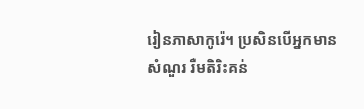រៀនភាសាកូរ៉េ។ ប្រសិនបើអ្នកមានសំណួរ រឺមតិរិះគន់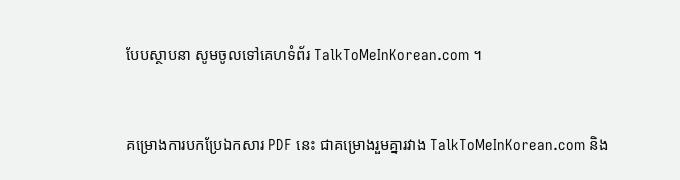បែបស្ថាបនា សូមចូលទៅគេហទំព័រ TalkToMeInKorean.com ។


គម្រោងការបកប្រែឯកសារ PDF នេះ ជាគម្រោងរួមគ្នារវាង TalkToMeInKorean.com និង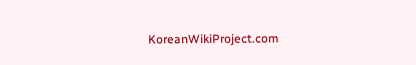KoreanWikiProject.com